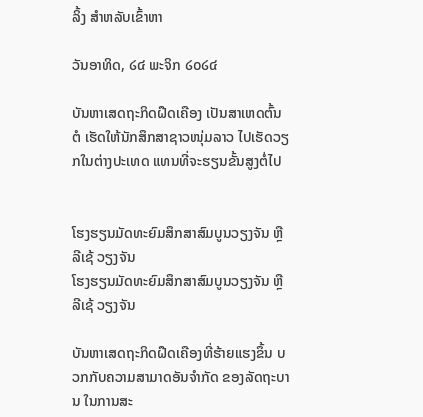ລິ້ງ ສຳຫລັບເຂົ້າຫາ

ວັນອາທິດ, ໒໔ ພະຈິກ ໒໐໒໔

ບັນຫາເສດຖະກິດຝືດເຄືອງ ເປັນສາເຫດຕົ້ນຕໍ ເຮັດໃຫ້ນັກສຶກສາຊາວໜຸ່ມລາວ ໄປເຮັດວຽກໃນຕ່າງປະເທດ ແທນທີ່ຈະຮຽນຂັ້ນສູງຕໍ່ໄປ


ໂຮງຮຽນມັດທະຍົມສຶກສາສົມບູນວຽງຈັນ ຫຼື ລີເຊ້ ວຽງຈັນ
ໂຮງຮຽນມັດທະຍົມສຶກສາສົມບູນວຽງຈັນ ຫຼື ລີເຊ້ ວຽງຈັນ

ບັນຫາເສດຖະກິດຝືດເຄືອງທີ່ຮ້າຍແຮງຂຶ້ນ ບວກກັບຄວາມສາມາດອັນຈໍາກັດ ຂອງລັດຖະບານ ໃນການສະ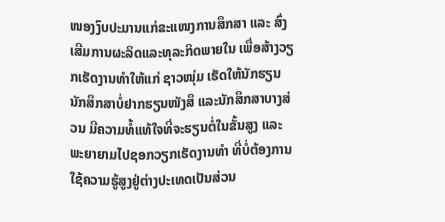ໜອງງົບປະມານແກ່ຂະແໜງການສຶກສາ ແລະ ສົ່ງເສີມການຜະລິດແລະທຸລະກິດພາຍໃນ ເພື່ອສ້າງວຽກເຮັດງານທໍາໃຫ້ແກ່ ຊາວໜຸ່ມ ເຮັດໃຫ້ນັກຮຽນນັກສຶກສາບໍ່ຢາກຮຽນໜັງສຶ ແລະນັກສຶກສາບາງສ່ວນ ມີຄວາມທໍ້ແທ້ໃຈທີ່ຈະຮຽນຕໍ່ໃນຂັ້ນສູງ ແລະພະຍາຍາມໄປຊອກວຽກເຮັດງານທໍາ ທີ່ບໍ່ຕ້ອງການໃຊ້ຄວາມຮູ້ສູງຢູ່ຕ່າງປະເທດເປັນສ່ວນ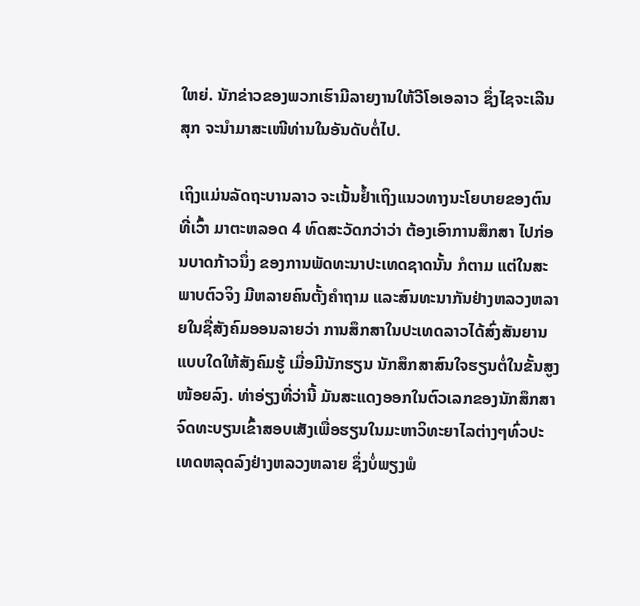ໃຫຍ່. ນັກຂ່າວຂອງພວກເຮົາມີລາຍງານໃຫ້ວີໂອເອລາວ ຊຶ່ງໄຊຈະເລີນສຸກ ຈະນຳມາສະເໜີທ່ານໃນອັນດັບຕໍ່ໄປ.

ເຖິງແມ່ນລັດຖະບານລາວ ຈະເນັ້ນຢໍ້າເຖິງແນວທາງນະໂຍບາຍຂອງຕົນທີ່ເວົ້າ ມາຕະຫລອດ 4 ທົດສະວັດກວ່າວ່າ ຕ້ອງເອົາການສຶກສາ ໄປກ່ອນບາດກ້າວນຶ່ງ ຂອງການພັດທະນາປະເທດຊາດນັ້ນ ກໍຕາມ ແຕ່ໃນສະພາບຕົວຈິງ ມີຫລາຍຄົນຕັ້ງຄໍາຖາມ ແລະສົນທະນາກັນຢ່າງຫລວງຫລາຍໃນຊື່ສັງຄົມອອນລາຍວ່າ ການສຶກສາໃນປະເທດລາວໄດ້ສົ່ງສັນຍານແບບໃດໃຫ້ສັງຄົມຮູ້ ເມື່ອມີນັກຮຽນ ນັກສຶກສາສົນໃຈຮຽນຕໍ່ໃນຂັ້ນສູງໜ້ອຍລົງ. ທ່າອ່ຽງທີ່ວ່ານີ້ ມັນສະແດງອອກໃນຕົວເລກຂອງນັກສຶກສາ ຈົດທະບຽນເຂົ້າສອບເສັງເພື່ອຮຽນໃນມະຫາວິທະຍາໄລຕ່າງໆທົ່ວປະເທດຫລຸດລົງຢ່າງຫລວງຫລາຍ ຊຶ່ງບໍ່ພຽງພໍ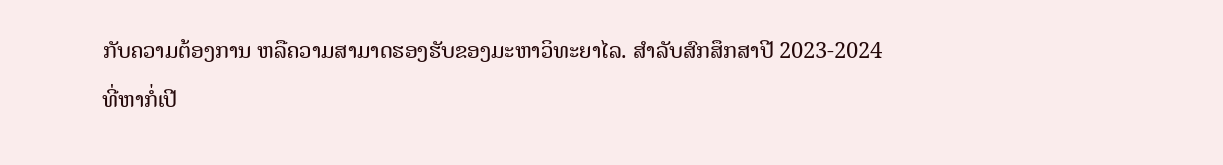ກັບຄວາມຕ້ອງການ ຫລືຄວາມສາມາດຮອງຮັບຂອງມະຫາວິທະຍາໄລ. ສໍາລັບສົກສຶກສາປີ 2023-2024 ທີ່ຫາກໍ່ເປີ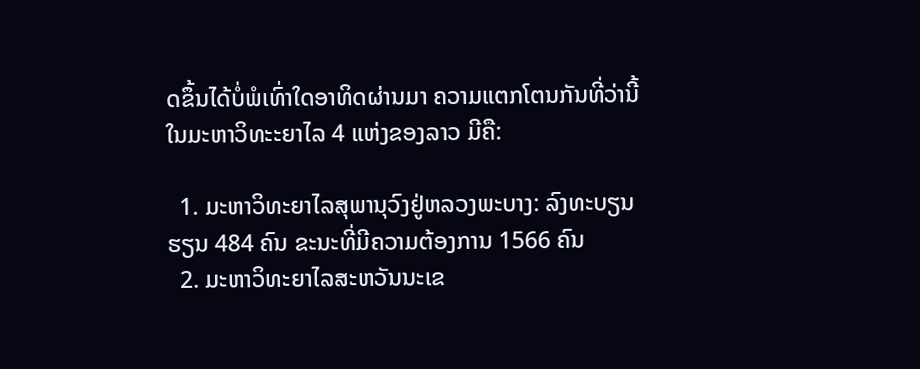ດຂຶ້ນໄດ້ບໍ່ພໍເທົ່າໃດອາທິດຜ່ານມາ ຄວາມແຕກໂຕນກັນທີ່ວ່ານີ້ ໃນມະຫາວິທະະຍາໄລ 4 ແຫ່ງຂອງລາວ ມີຄື:

  1. ມະຫາວິທະຍາໄລສຸພານຸວົງຢູ່ຫລວງພະບາງ: ລົງທະບຽນຮຽນ 484 ຄົນ ຂະນະທີ່ມີຄວາມຕ້ອງການ 1566 ຄົນ
  2. ມະຫາວິທະຍາໄລສະຫວັນນະເຂ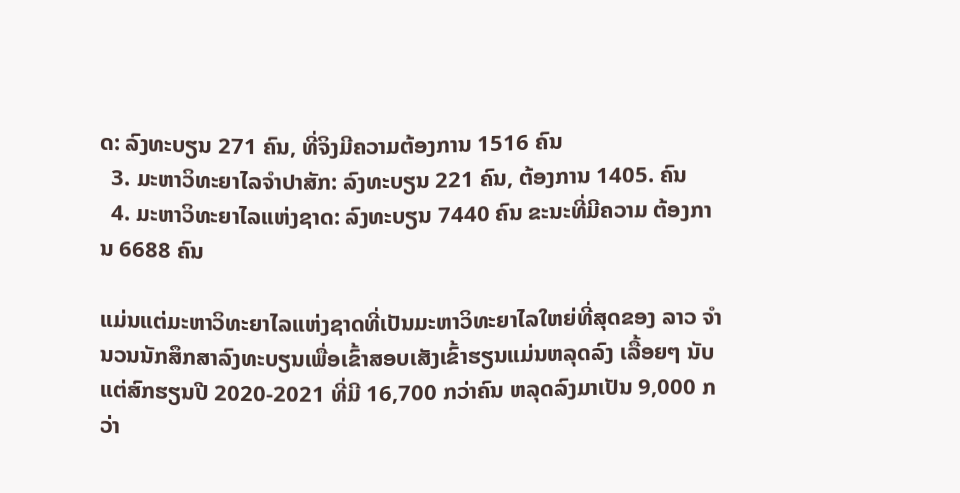ດ: ລົງທະບຽນ 271 ຄົນ, ທີ່ຈິງມີຄວາມຕ້ອງການ 1516 ຄົນ
  3. ມະຫາວິທະຍາໄລຈໍາປາສັກ: ລົງທະບຽນ 221 ຄົນ, ຕ້ອງການ 1405. ຄົນ
  4. ມະຫາວິທະຍາໄລແຫ່ງຊາດ: ລົງທະບຽນ 7440 ຄົນ ຂະນະທີ່ມີຄວາມ ຕ້ອງການ 6688 ຄົນ

ແມ່ນແຕ່ມະຫາວິທະຍາໄລແຫ່ງຊາດທີ່ເປັນມະຫາວິທະຍາໄລໃຫຍ່ທີ່ສຸດຂອງ ລາວ ຈໍານວນນັກສຶກສາລົງທະບຽນເພື່ອເຂົ້າສອບເສັງເຂົ້າຮຽນແມ່ນຫລຸດລົງ ເລື້ອຍໆ ນັບແຕ່ສົກຮຽນປີ 2020-2021 ທີ່ມີ 16,700 ກວ່າຄົນ ຫລຸດລົງມາເປັນ 9,000 ກວ່າ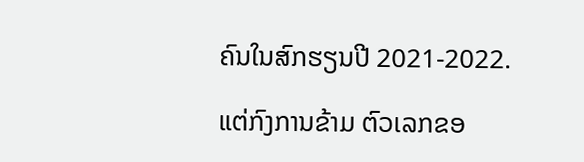ຄົນໃນສົກຮຽນປີ 2021-2022.

ແຕ່ກົງການຂ້າມ ຕົວເລກຂອ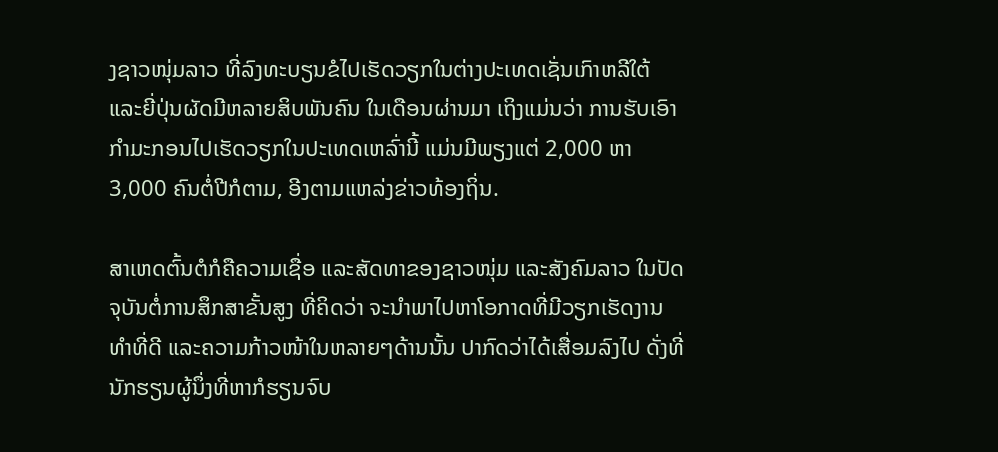ງຊາວໜຸ່ມລາວ ທີ່ລົງທະບຽນຂໍໄປເຮັດວຽກໃນຕ່າງປະເທດເຊັ່ນເກົາຫລີໃຕ້ ແລະຍີ່ປຸ່ນຜັດມີຫລາຍສິບພັນຄົນ ໃນເດືອນຜ່ານມາ ເຖິງແມ່ນວ່າ ການຮັບເອົາກໍາມະກອນໄປເຮັດວຽກໃນປະເທດເຫລົ່ານີ້ ແມ່ນມີພຽງແຕ່ 2,000 ຫາ 3,000 ຄົນຕໍ່ປີກໍຕາມ, ອີງຕາມແຫລ່ງຂ່າວທ້ອງຖິ່ນ.

ສາເຫດຕົ້ນຕໍກໍຄືຄວາມເຊື່ອ ແລະສັດທາຂອງຊາວໜຸ່ມ ແລະສັງຄົມລາວ ໃນປັດຈຸບັນຕໍ່ການສຶກສາຂັ້ນສູງ ທີ່ຄິດວ່າ ຈະນໍາພາໄປຫາໂອກາດທີ່ມີວຽກເຮັດງານທໍາທີ່ດີ ແລະຄວາມກ້າວໜ້າໃນຫລາຍໆດ້ານນັ້ນ ປາກົດວ່າໄດ້ເສື່ອມລົງໄປ ດັ່ງທີ່ ນັກຮຽນຜູ້ນຶ່ງທີ່ຫາກໍຮຽນຈົບ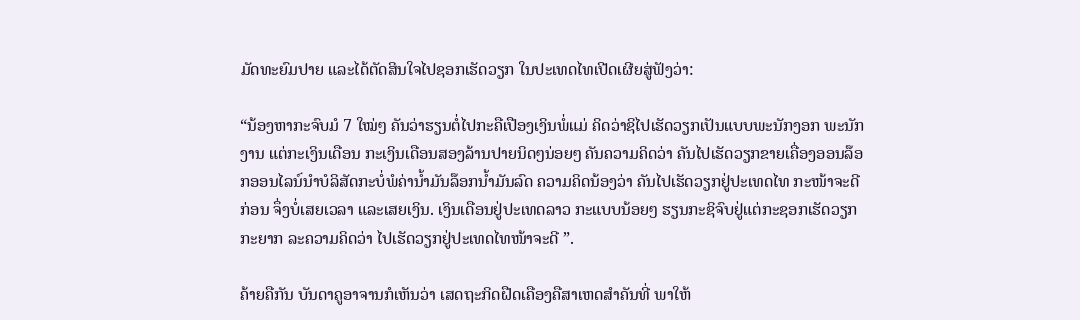ມັດທະຍົມປາຍ ແລະໄດ້ຕັດສິນໃຈໄປຊອກເຮັດວຽກ ໃນປະເທດໄທເປີດເຜີຍສູ່ຟັງວ່າ:

“ນ້ອງຫາກະຈົບມໍ 7 ໃໝ່ໆ ຄັນວ່າຮຽນຕໍ່ໄປກະຄືເປືອງເງິນພໍ່ແມ່ ຄິດວ່າຊິໄປເຮັດວຽກເປັນແບບພະນັກງອກ ພະນັກງານ ແຕ່ກະເງິນເດືອນ ກະເງິນເດືອນສອງລ້ານປາຍນິດໆນ່ອຍໆ ຄັນຄວາມຄິດວ່າ ຄັນໄປເຮັດວຽກຂາຍເຄື່ອງອອນລ໊ອກອອນໄລນ໌ນໍາບໍລິສັດກະບໍ່ພໍຄ່ານໍ້າມັນລ໊ອກນໍ້າມັນລົດ ຄວາມຄິດນ້ອງວ່າ ຄັນໄປເຮັດວຽກຢູ່ປະເທດໄທ ກະໜ້າຈະດີກ່ອນ ຈຶ່ງບໍ່ເສຍເວລາ ແລະເສຍເງິນ. ເງິນເດືອນຢູ່ປະເທດລາວ ກະແບບນ້ອຍໆ ຮຽນກະຊິຈົບຢູ່ແຕ່ກະຊອກເຮັດວຽກກະຍາກ ລະຄວາມຄິດວ່າ ໄປເຮັດວຽກຢູ່ປະເທດໄທໜ້າຈະດີ ”.

ຄ້າຍຄືກັນ ບັນດາຄູອາຈານກໍເຫັນວ່າ ເສດຖະກິດຝືດເຄືອງຄືສາເຫດສໍາຄັນທີ່ ພາໃຫ້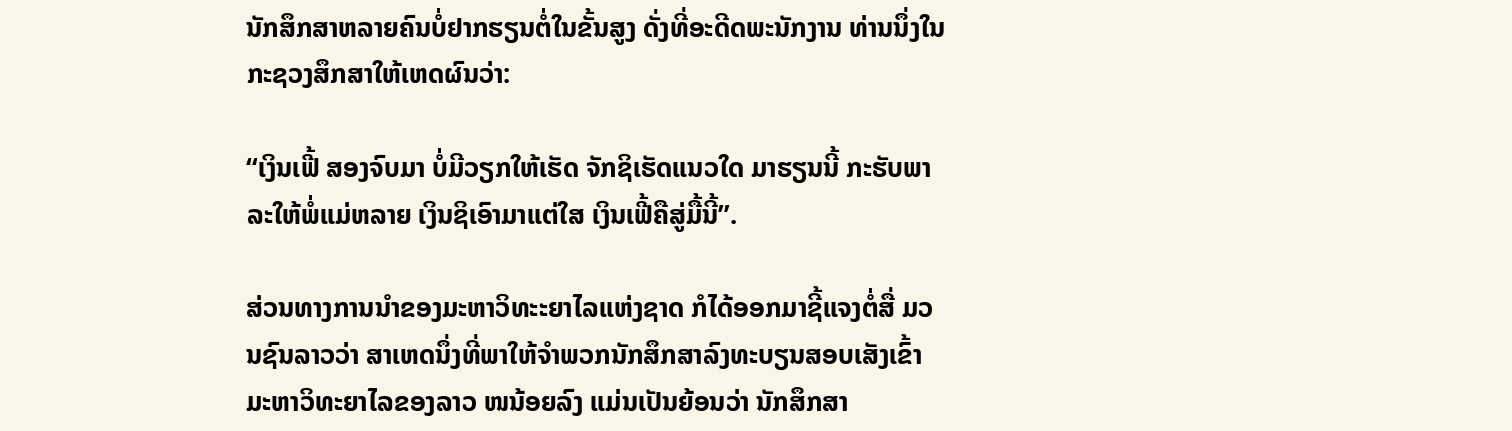ນັກສຶກສາຫລາຍຄົນບໍ່ຢາກຮຽນຕໍ່ໃນຂັ້ນສູງ ດັ່ງທີ່ອະດີດພະນັກງານ ທ່ານນຶ່ງໃນກະຊວງສຶກສາໃຫ້ເຫດຜົນວ່າ:

“ເງິນເຟີ້ ສອງຈົບມາ ບໍ່ມີວຽກໃຫ້ເຮັດ ຈັກຊິເຮັດແນວໃດ ມາຮຽນນີ້ ກະຮັບພາລະໃຫ້ພໍ່ແມ່ຫລາຍ ເງິນຊິເອົາມາແຕ່ໃສ ເງິນເຟີ້ຄືສູ່ມື້ນີ້”.

ສ່ວນທາງການນໍາຂອງມະຫາວິທະະຍາໄລແຫ່ງຊາດ ກໍໄດ້ອອກມາຊີ້ແຈງຕໍ່ສື່ ມວນຊົນລາວວ່າ ສາເຫດນຶ່ງທີ່ພາໃຫ້ຈໍາພວກນັກສຶກສາລົງທະບຽນສອບເສັງເຂົ້າມະຫາວິທະຍາໄລຂອງລາວ ໜນ້ອຍລົງ ແມ່ນເປັນຍ້ອນວ່າ ນັກສຶກສາ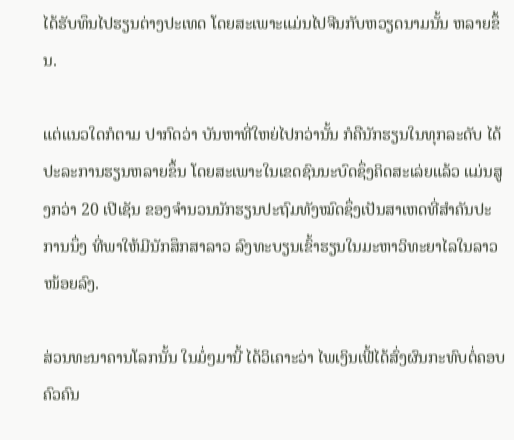ໄດ້ຮັບທຶນໄປຮຽນຕ່າງປະເທດ ໂດຍສະເພາະແມ່ນໄປຈີນກັບຫວຽດນາມນັ້ນ ຫລາຍຂຶ້ນ.

ແຕ່ແນວໃດກໍຕາມ ປາກົດວ່າ ບັນຫາທີ່ໃຫຍ່ໄປກວ່ານັ້ນ ກໍຄືນັກຮຽນໃນທຸກລະດັບ ໄດ້ປະລະການຮຽນຫລາຍຂຶ້ນ ໂດຍສະເພາະໃນເຂດຊົນນະບົດຊຶ່ງຄິດສະເລ່ຍແລ້ວ ແມ່ນສູງກວ່າ 20 ເປີເຊັນ ຂອງຈໍານວນນັກຮຽນປະຖົມທັງໝົດຊຶ່ງເປັນສາເຫດທີ່ສໍາຄັນປະການນຶ່ງ ທີ່ພາໃຫ້ມີນັກສຶກສາລາວ ລົງທະບຽນເຂົ້າຮຽນໃນມະຫາວິທະຍາໄລໃນລາວ ໜ້ອຍລົງ.

ສ່ວນທະນາຄານໂລກນັ້ນ ໃນມໍ່ໆມານີ້ ໄດ້ວິເຄາະວ່າ ໄພເງິນເຟີ້ໄດ້ສົ່ງຜົນກະທົບຕໍ່ຄອບຄົວຄົນ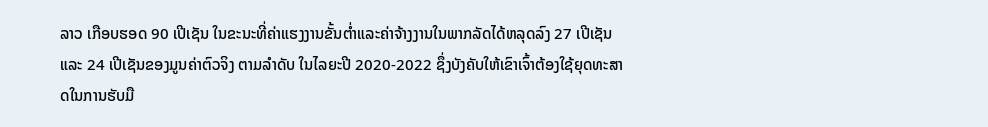ລາວ ເກືອບຮອດ 90 ເປີເຊັນ ໃນຂະນະທີ່ຄ່າແຮງງານຂັ້ນຕ່ຳແລະຄ່າຈ້າງງານໃນພາກລັດໄດ້ຫລຸດລົງ 27 ເປີເຊັນ ແລະ 24 ເປີເຊັນຂອງມູນຄ່າຕົວຈິງ ຕາມລໍາດັບ ໃນໄລຍະປີ 2020-2022 ຊຶ່ງບັງຄັບໃຫ້ເຂົາເຈົ້າຕ້ອງໃຊ້ຍຸດທະສາດໃນການຮັບມື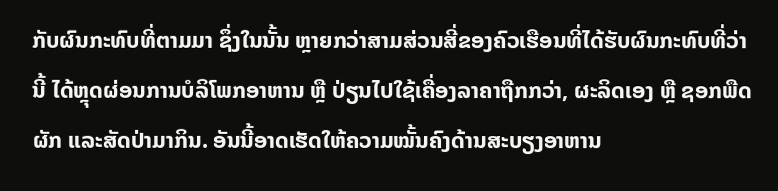ກັບຜົນກະທົບທີ່ຕາມມາ ຊຶ່ງໃນນັ້ນ ຫຼາຍກວ່າສາມສ່ວນສີ່ຂອງຄົວເຮືອນທີ່ໄດ້ຮັບຜົນກະທົບທີ່ວ່ານີ້ ໄດ້ຫຼຸດຜ່ອນການບໍລິໂພກອາຫານ ຫຼື ປ່ຽນໄປໃຊ້ເຄື່ອງລາຄາຖືກກວ່າ, ຜະລິດເອງ ຫຼື ຊອກພືດຜັກ ແລະສັດປ່າມາກິນ. ອັນນີ້ອາດເຮັດໃຫ້ຄວາມໝັ້ນຄົງດ້ານສະບຽງອາຫານ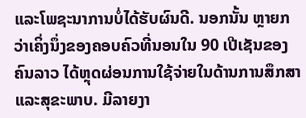ແລະໂພຊະນາການບໍ່ໄດ້ຮັບຜົນດີ. ນອກນັ້ນ ຫຼາຍກວ່າເຄິ່ງນຶ່ງຂອງຄອບຄົວທີ່ນອນໃນ 90 ເປີເຊັນຂອງຄົນລາວ ໄດ້ຫຼຸດຜ່ອນການໃຊ້ຈ່າຍໃນດ້ານການສຶກສາ ແລະສຸຂະພາບ. ມີລາຍງາ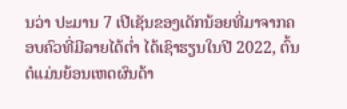ນວ່າ ປະມານ 7 ເປີເຊັນຂອງເດັກນ້ອຍທີ່ມາຈາກຄອບຄົວທີ່ມີລາຍໄດ້ຕ່ຳ ໄດ້ເຊົາຮຽນໃນປີ 2022, ຕົ້ນຕໍແມ່ນຍ້ອນເຫດຜົນດ້າ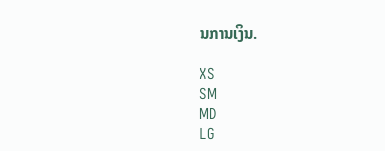ນການເງິນ.

XS
SM
MD
LG